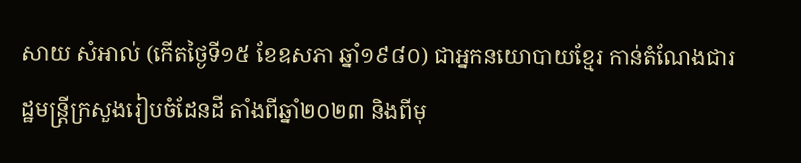សាយ សំអាល់ (កើតថ្ងៃទី១៥ ខែឧសភា ឆ្នាំ១៩៨០) ជាអ្នកនយោបាយខ្មែរ កាន់តំណែងជារដ្ឋមន្ត្រីក្រសួងរៀបចំដែនដី តាំងពីឆ្នាំ២០២៣ និងពីមុ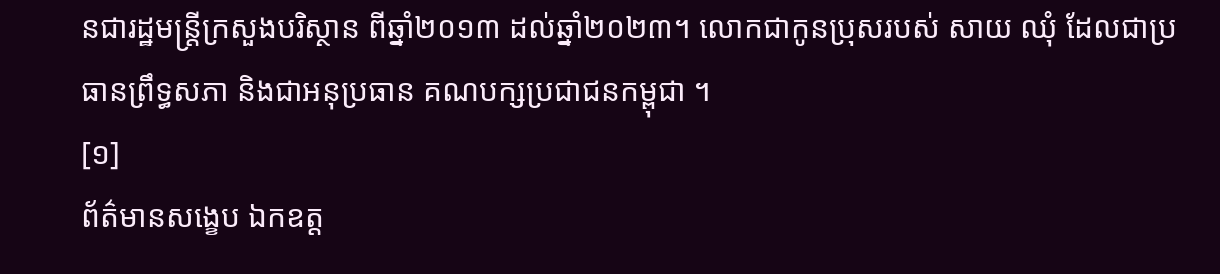នជារដ្ឋមន្ត្រីក្រសួងបរិស្ថាន ពីឆ្នាំ២០១៣ ដល់ឆ្នាំ២០២៣។ លោកជាកូនប្រុសរបស់ សាយ ឈុំ ដែលជាប្រធានព្រឹទ្ធសភា និងជាអនុប្រធាន គណបក្សប្រជាជនកម្ពុជា ។
[១]
ព័ត៌មានសង្ខេប ឯកឧត្ត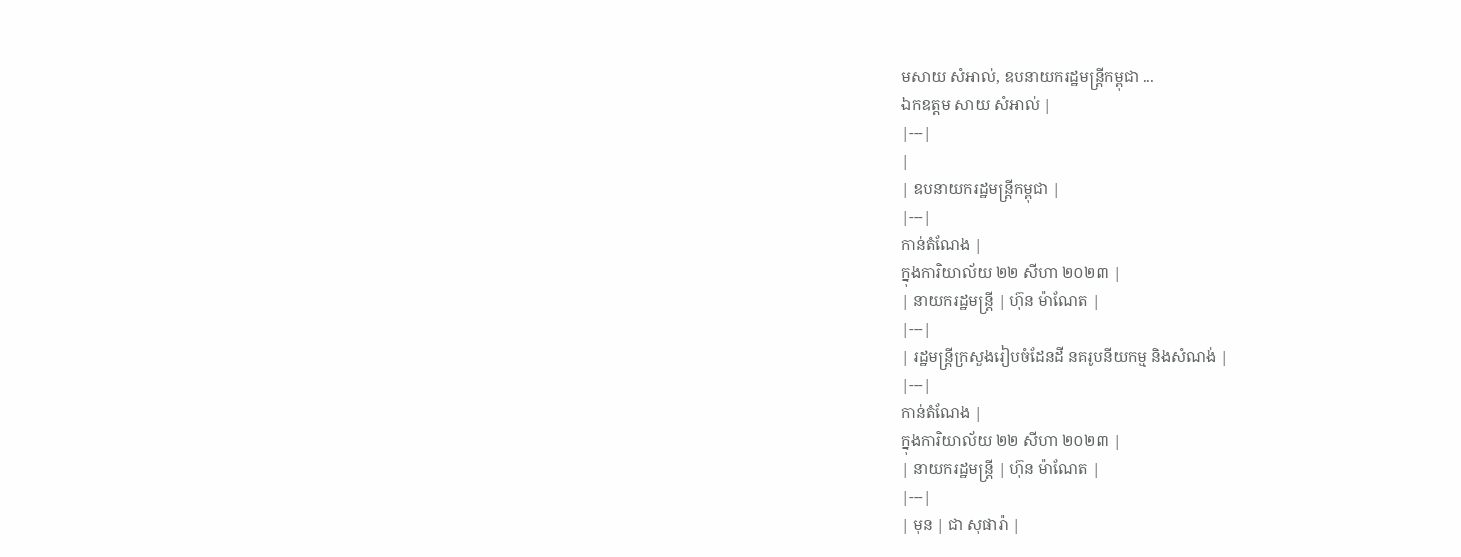មសាយ សំអាល់, ឧបនាយករដ្ឋមន្ត្រីកម្ពុជា ...
ឯកឧត្តម សាយ សំអាល់ |
|---|
|
| ឧបនាយករដ្ឋមន្ត្រីកម្ពុជា |
|---|
កាន់តំណែង |
ក្នុងការិយាល័យ ២២ សីហា ២០២៣ |
| នាយករដ្ឋមន្ត្រី | ហ៊ុន ម៉ាណែត |
|---|
| រដ្ឋមន្ត្រីក្រសួងរៀបចំដែនដី នគរូបនីយកម្ម និងសំណង់ |
|---|
កាន់តំណែង |
ក្នុងការិយាល័យ ២២ សីហា ២០២៣ |
| នាយករដ្ឋមន្ត្រី | ហ៊ុន ម៉ាណែត |
|---|
| មុន | ជា សុផារ៉ា |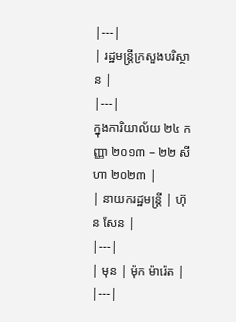|---|
| រដ្ឋមន្ត្រីក្រសួងបរិស្ថាន |
|---|
ក្នុងការិយាល័យ ២៤ កញ្ញា ២០១៣ – ២២ សីហា ២០២៣ |
| នាយករដ្ឋមន្ត្រី | ហ៊ុន សែន |
|---|
| មុន | ម៉ុក ម៉ារ៉េត |
|---|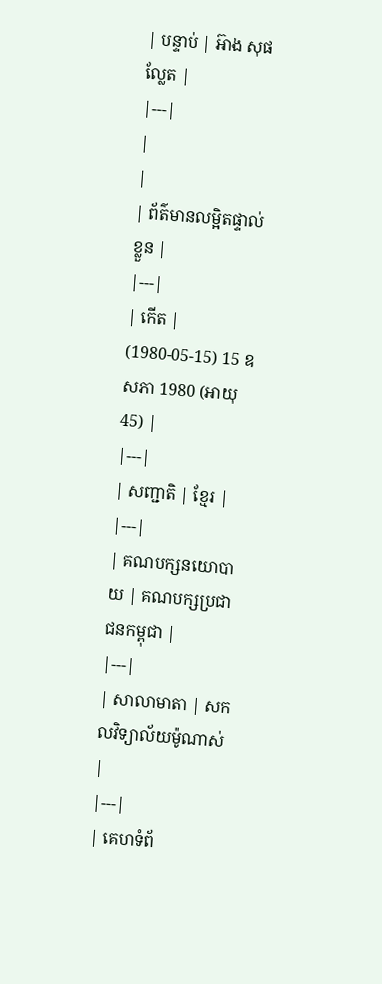| បន្ទាប់ | អ៊ាង សុផល្លែត |
|---|
|
|
| ព័ត៌មានលម្អិតផ្ទាល់ខ្លួន |
|---|
| កើត | (1980-05-15) 15 ឧសភា 1980 (អាយុ 45) |
|---|
| សញ្ជាតិ | ខ្មែរ |
|---|
| គណបក្សនយោបាយ | គណបក្សប្រជាជនកម្ពុជា |
|---|
| សាលាមាតា | សកលវិទ្យាល័យម៉ូណាស់ |
|---|
| គេហទំព័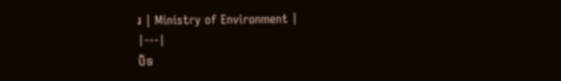រ | Ministry of Environment |
|---|
បិទ